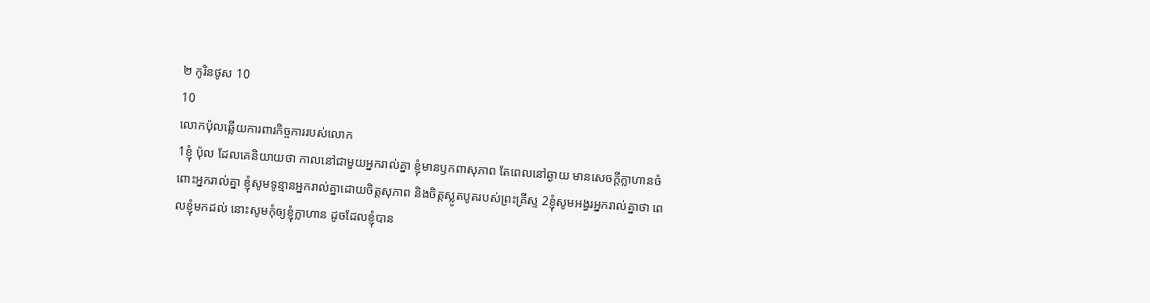២ កូរិនថូស 10
10
លោកប៉ុលឆ្លើយការពារកិច្ចការរបស់លោក
1ខ្ញុំ ប៉ុល ដែលគេនិយាយថា កាលនៅជាមួយអ្នករាល់គ្នា ខ្ញុំមានឫកពាសុភាព តែពេលនៅឆ្ងាយ មានសេចក្តីក្លាហានចំពោះអ្នករាល់គ្នា ខ្ញុំសូមទូន្មានអ្នករាល់គ្នាដោយចិត្តសុភាព និងចិត្តស្លូតបូតរបស់ព្រះគ្រីស្ទ 2ខ្ញុំសូមអង្វរអ្នករាល់គ្នាថា ពេលខ្ញុំមកដល់ នោះសូមកុំឲ្យខ្ញុំក្លាហាន ដូចដែលខ្ញុំបាន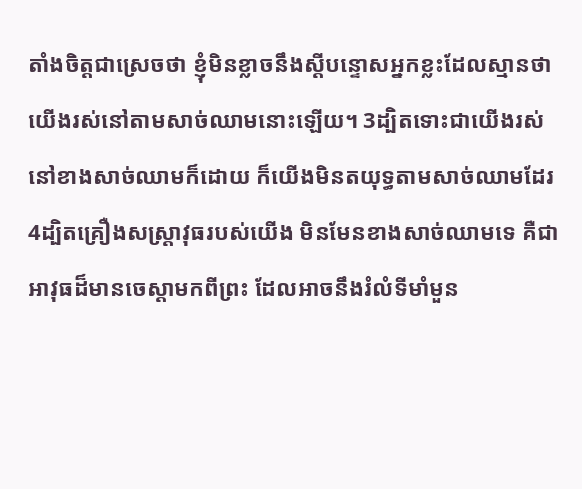តាំងចិត្តជាស្រេចថា ខ្ញុំមិនខ្លាចនឹងស្ដីបន្ទោសអ្នកខ្លះដែលស្មានថា យើងរស់នៅតាមសាច់ឈាមនោះឡើយ។ 3ដ្បិតទោះជាយើងរស់នៅខាងសាច់ឈាមក៏ដោយ ក៏យើងមិនតយុទ្ធតាមសាច់ឈាមដែរ 4ដ្បិតគ្រឿងសស្ត្រាវុធរបស់យើង មិនមែនខាងសាច់ឈាមទេ គឺជាអាវុធដ៏មានចេស្ដាមកពីព្រះ ដែលអាចនឹងរំលំទីមាំមួន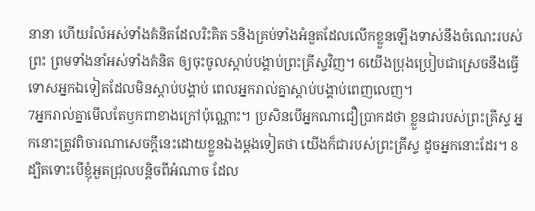នានា ហើយរំលំអស់ទាំងគំនិតដែលរិះគិត 5និងគ្រប់ទាំងអំនួតដែលលើកខ្លួនឡើងទាស់នឹងចំណេះរបស់ព្រះ ព្រមទាំងនាំអស់ទាំងគំនិត ឲ្យចុះចូលស្តាប់បង្គាប់ព្រះគ្រីស្ទវិញ។ 6យើងប្រុងប្រៀបជាស្រេចនឹងធ្វើទោសអ្នកឯទៀតដែលមិនស្ដាប់បង្គាប់ ពេលអ្នករាល់គ្នាស្ដាប់បង្គាប់ពេញលេញ។
7អ្នករាល់គ្នាមើលតែឫកពាខាងក្រៅប៉ុណ្ណោះ។ ប្រសិនបើអ្នកណាជឿប្រាកដថា ខ្លួនជារបស់ព្រះគ្រីស្ទ អ្នកនោះត្រូវពិចារណាសេចក្តីនេះដោយខ្លួនឯងម្ដងទៀតថា យើងក៏ជារបស់ព្រះគ្រីស្ទ ដូចអ្នកនោះដែរ។ 8ដ្បិតទោះបើខ្ញុំអួតជ្រុលបន្តិចពីអំណាច ដែល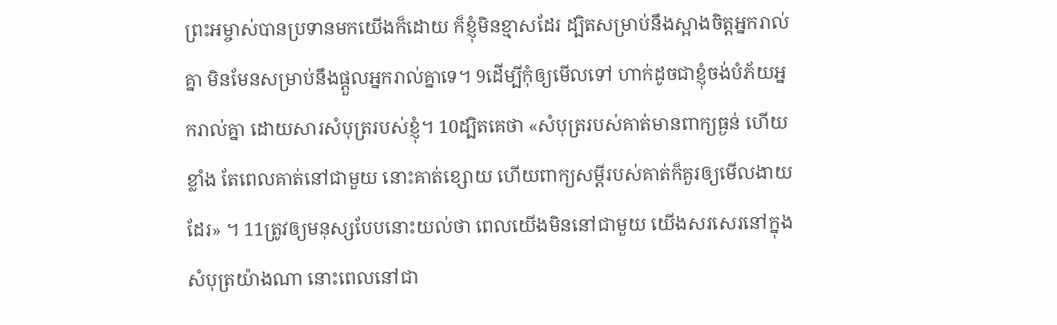ព្រះអម្ចាស់បានប្រទានមកយើងក៏ដោយ ក៏ខ្ញុំមិនខ្មាសដែរ ដ្បិតសម្រាប់នឹងស្អាងចិត្តអ្នករាល់គ្នា មិនមែនសម្រាប់នឹងផ្តួលអ្នករាល់គ្នាទេ។ 9ដើម្បីកុំឲ្យមើលទៅ ហាក់ដូចជាខ្ញុំចង់បំភ័យអ្នករាល់គ្នា ដោយសារសំបុត្ររបស់ខ្ញុំ។ 10ដ្បិតគេថា «សំបុត្ររបស់គាត់មានពាក្យធ្ងន់ ហើយខ្លាំង តែពេលគាត់នៅជាមួយ នោះគាត់ខ្សោយ ហើយពាក្យសម្ដីរបស់គាត់ក៏គួរឲ្យមើលងាយដែរ» ។ 11ត្រូវឲ្យមនុស្សបែបនោះយល់ថា ពេលយើងមិននៅជាមួយ យើងសរសេរនៅក្នុងសំបុត្រយ៉ាងណា នោះពេលនៅជា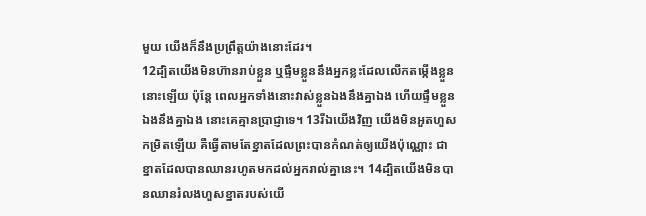មួយ យើងក៏នឹងប្រព្រឹត្តយ៉ាងនោះដែរ។
12ដ្បិតយើងមិនហ៊ានរាប់ខ្លួន ឬផ្ទឹមខ្លួននឹងអ្នកខ្លះដែលលើកតម្កើងខ្លួននោះឡើយ ប៉ុន្តែ ពេលអ្នកទាំងនោះវាស់ខ្លួនឯងនឹងគ្នាឯង ហើយផ្ទឹមខ្លួនឯងនឹងគ្នាឯង នោះគេគ្មានប្រាជ្ញាទេ។ 13រីឯយើងវិញ យើងមិនអួតហួសកម្រិតឡើយ គឺធ្វើតាមតែខ្នាតដែលព្រះបានកំណត់ឲ្យយើងប៉ុណ្ណោះ ជាខ្នាតដែលបានឈានរហូតមកដល់អ្នករាល់គ្នានេះ។ 14ដ្បិតយើងមិនបានឈានរំលងហួសខ្នាតរបស់យើ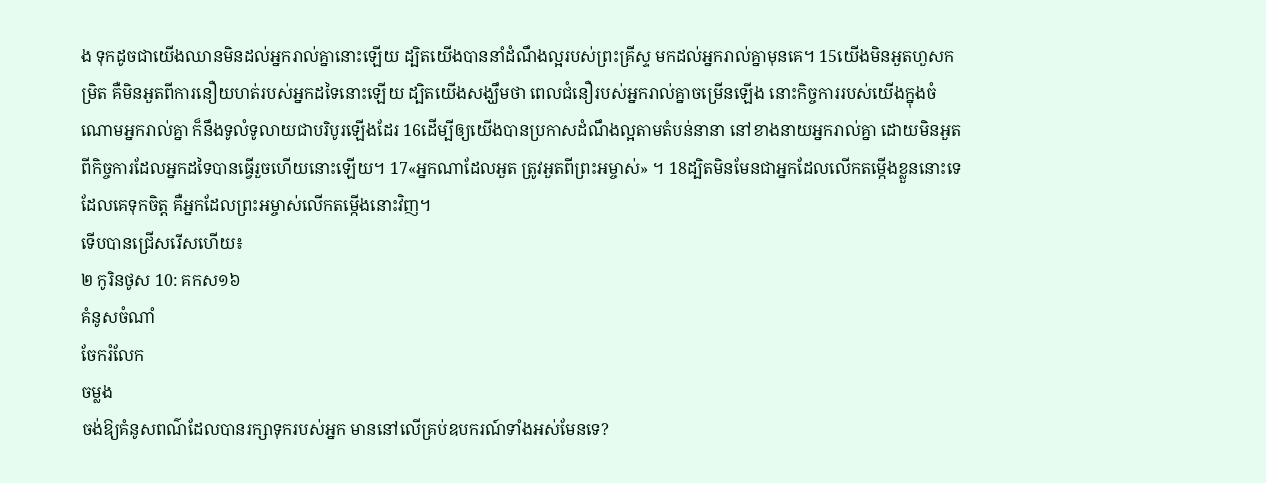ង ទុកដូចជាយើងឈានមិនដល់អ្នករាល់គ្នានោះឡើយ ដ្បិតយើងបាននាំដំណឹងល្អរបស់ព្រះគ្រីស្ទ មកដល់អ្នករាល់គ្នាមុនគេ។ 15យើងមិនអួតហួសកម្រិត គឺមិនអួតពីការនឿយហត់របស់អ្នកដទៃនោះឡើយ ដ្បិតយើងសង្ឃឹមថា ពេលជំនឿរបស់អ្នករាល់គ្នាចម្រើនឡើង នោះកិច្ចការរបស់យើងក្នុងចំណោមអ្នករាល់គ្នា ក៏នឹងទូលំទូលាយជាបរិបូរឡើងដែរ 16ដើម្បីឲ្យយើងបានប្រកាសដំណឹងល្អតាមតំបន់នានា នៅខាងនាយអ្នករាល់គ្នា ដោយមិនអួតពីកិច្ចការដែលអ្នកដទៃបានធ្វើរួចហើយនោះឡើយ។ 17«អ្នកណាដែលអួត ត្រូវអួតពីព្រះអម្ចាស់» ។ 18ដ្បិតមិនមែនជាអ្នកដែលលើកតម្កើងខ្លួននោះទេ ដែលគេទុកចិត្ត គឺអ្នកដែលព្រះអម្ចាស់លើកតម្កើងនោះវិញ។
ទើបបានជ្រើសរើសហើយ៖
២ កូរិនថូស 10: គកស១៦
គំនូសចំណាំ
ចែករំលែក
ចម្លង
ចង់ឱ្យគំនូសពណ៌ដែលបានរក្សាទុករបស់អ្នក មាននៅលើគ្រប់ឧបករណ៍ទាំងអស់មែនទេ?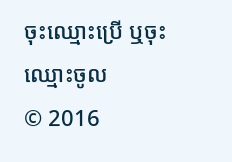ចុះឈ្មោះប្រើ ឬចុះឈ្មោះចូល
© 2016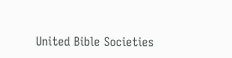United Bible Societies